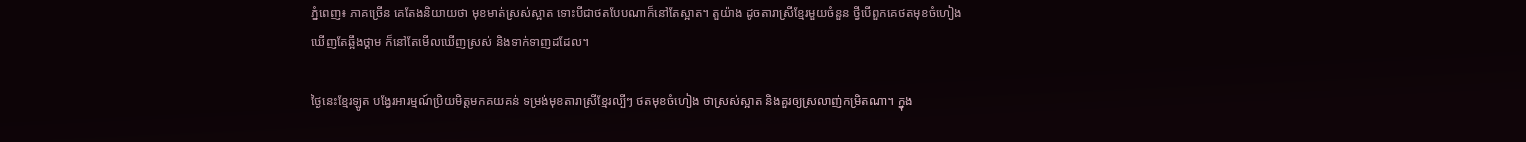ភ្នំពេញ៖ ភាគច្រើន គេតែងនិយាយថា មុខមាត់ស្រស់ស្អាត ទោះបីជាថតបែបណាក៏នៅតែស្អាត។ តួយ៉ាង ដូចតារាស្រីខ្មែរមួយចំនួន ថ្វីបើពួកគេថតមុខចំហៀង ឃើញតែឆ្អឹងថ្គាម ក៏នៅតែមើលឃើញស្រស់ និងទាក់ទាញដដែល។

ថ្ងៃនេះខ្មែរឡូត បង្វែរអារម្មណ៍ប្រិយមិត្តមកគយគន់ ទម្រង់មុខតារាស្រីខ្មែរល្បីៗ ថតមុខចំហៀង ថាស្រស់ស្អាត និងគួរឲ្យស្រលាញ់កម្រិតណា។ ក្នុង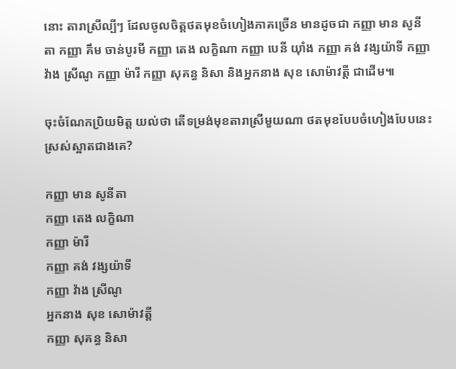នោះ តារាស្រីល្បីៗ ដែលចូលចិត្តថតមុខចំហៀងភាគច្រើន មានដូចជា កញ្ញា មាន សូនីតា កញ្ញា គឹម ចាន់បូរមី កញ្ញា តេង លក្ខិណា កញ្ញា បេនី យ៉ាំង កញ្ញា គង់ វង្សយ៉ាទី កញ្ញា វ៉ាង ស្រីណូ កញ្ញា ម៉ារី កញ្ញា សុគន្ធ និសា និងអ្នកនាង សុខ សោម៉ាវត្តី ជាដើម៕

ចុះចំណែកប្រិយមិត្ត យល់ថា តើទម្រង់មុខតារាស្រីមួយណា ថតមុខបែបចំហៀងបែបនេះ ស្រស់ស្អាតជាងគេ?

កញ្ញា មាន សូនីតា
កញ្ញា តេង លក្ខិណា
កញ្ញា ម៉ារី
កញ្ញា គង់ វង្សយ៉ាទី
កញ្ញា វ៉ាង ស្រីណូ
អ្នកនាង សុខ សោម៉ាវត្តី
កញ្ញា សុគន្ធ និសា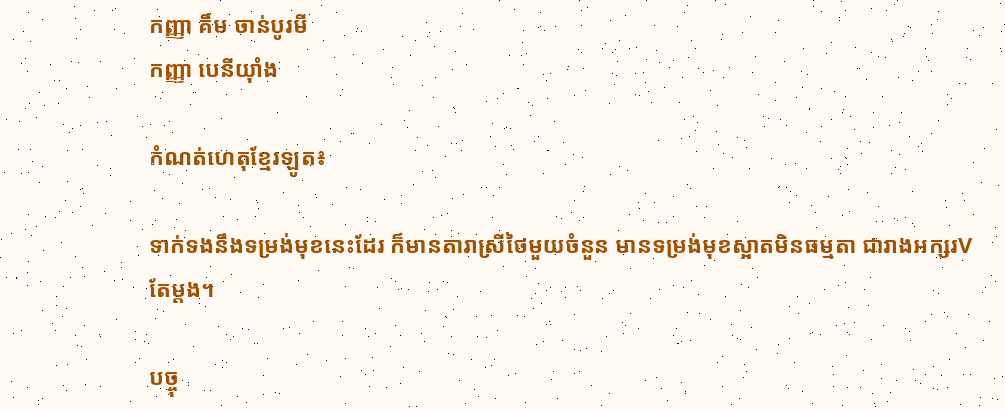កញ្ញា គឹម ចាន់បូរមី
កញ្ញា បេនីយ៉ាំង

កំណត់ហេតុខ្មែរឡូត៖

ទាក់ទងនឹងទម្រង់មុខនេះដែរ ក៏មានតារាស្រីថៃមួយចំនួន មានទម្រង់មុខស្អាតមិនធម្មតា ជារាងអក្សរVតែម្តង។

បច្ចុ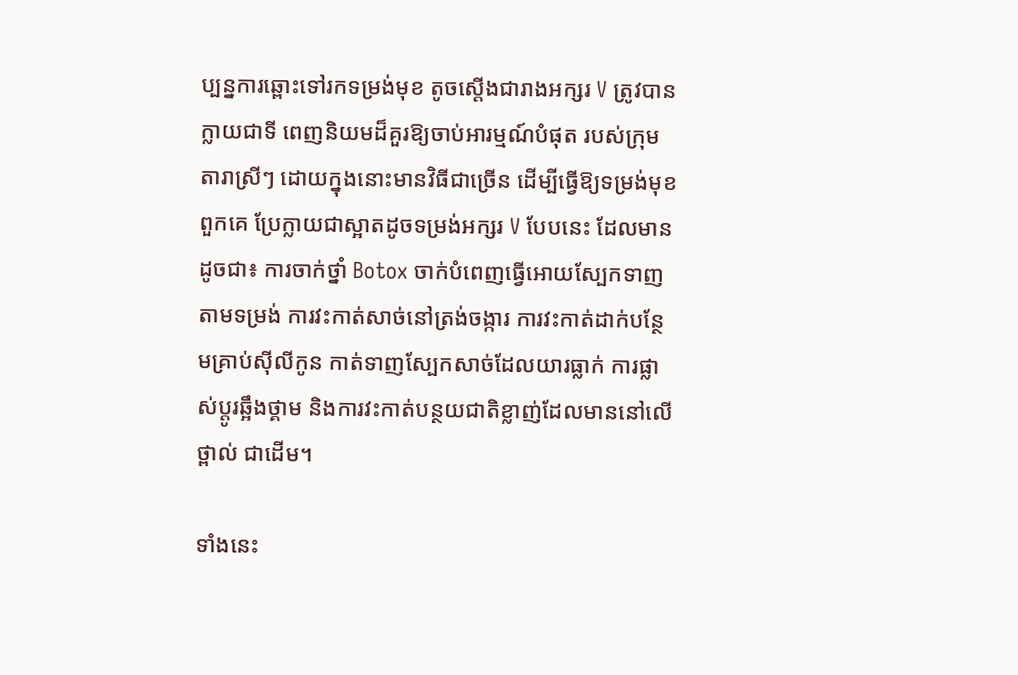ប្បន្នការឆ្ពោះទៅរកទម្រង់មុខ តូចស្ដើងជារាងអក្សរ V ត្រូវបានក្លាយជាទី ពេញនិយមដ៏គួរឱ្យចាប់អារម្មណ៍បំផុត របស់ក្រុមតារាស្រីៗ ដោយក្នុងនោះមានវិធីជាច្រើន ដើម្បីធ្វើឱ្យទម្រង់មុខពួកគេ ប្រែក្លាយជាស្អាតដូចទម្រង់អក្សរ V បែបនេះ ដែលមានដូចជា៖ ការចាក់ថ្នាំ Botox ចាក់បំពេញធ្វើអោយស្បែកទាញតាមទម្រង់ ការវះកាត់សាច់នៅត្រង់ចង្ការ ការវះកាត់ដាក់បន្ថែមគ្រាប់ស៊ីលីកូន កាត់ទាញស្បែកសាច់ដែលយារធ្លាក់ ការផ្លាស់ប្តូរឆ្អឹងថ្គាម និងការវះកាត់បន្ថយជាតិខ្លាញ់ដែលមាននៅលើថ្ពាល់ ជាដើម។

ទាំងនេះ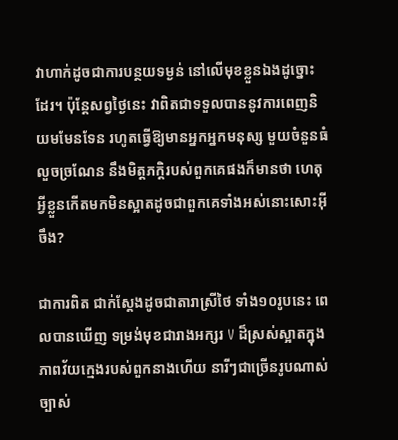វាហាក់ដូចជាការបន្ថយទម្ងន់ នៅលើមុខខ្លួនឯងដូច្នោះដែរ។ ប៉ុន្តែសព្វថ្ងៃនេះ វាពិតជាទទួលបាននូវការពេញនិយមមែនទែន រហូតធ្វើឱ្យមានអ្នកអ្នកមនុស្ស មួយចំនួនធំលួចច្រណែន នឹងមិត្តភក្តិរបស់ពួកគេផងក៏មានថា ហេតុអី្វខ្លួនកើតមកមិនស្អាតដូចជាពួកគេទាំងអស់នោះសោះអ៊ីចឹង?

ជាការពិត ជាក់ស្តែងដូចជាតារាស្រីថៃ ទាំង១០រូបនេះ ពេលបានឃើញ ទម្រង់មុខជារាងអក្សរ V ដ៏ស្រស់ស្អាតក្នុងភាពវ័យក្មេងរបស់ពួកនាងហើយ នារីៗជាច្រើនរូបណាស់ច្បាស់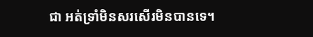ជា អត់ទ្រាំមិនសរសើរមិនបានទេ។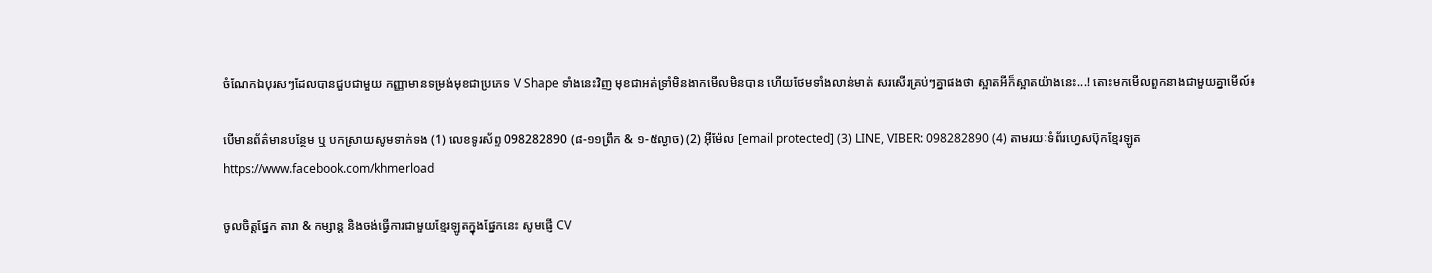ចំណែកឯបុរសៗដែលបានជួបជាមួយ កញ្ញាមានទម្រង់មុខជាប្រភេទ V Shape ទាំងនេះវិញ មុខជាអត់ទ្រាំមិនងាកមើលមិនបាន ហើយថែមទាំងលាន់មាត់ សរសើរគ្រប់ៗគ្នាផងថា ស្អាតអីក៏ស្អាតយ៉ាងនេះ...! តោះមកមើលពួកនាងជាមួយគ្នាមើល៍៖

បើមានព័ត៌មានបន្ថែម ឬ បកស្រាយសូមទាក់ទង (1) លេខទូរស័ព្ទ 098282890 (៨-១១ព្រឹក & ១-៥ល្ងាច) (2) អ៊ីម៉ែល [email protected] (3) LINE, VIBER: 098282890 (4) តាមរយៈទំព័រហ្វេសប៊ុកខ្មែរឡូត https://www.facebook.com/khmerload

ចូលចិត្តផ្នែក តារា & កម្សាន្ដ និងចង់ធ្វើការជាមួយខ្មែរឡូតក្នុងផ្នែកនេះ សូមផ្ញើ CV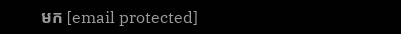មក [email protected]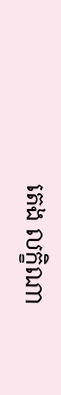តេង លក្ខិណា